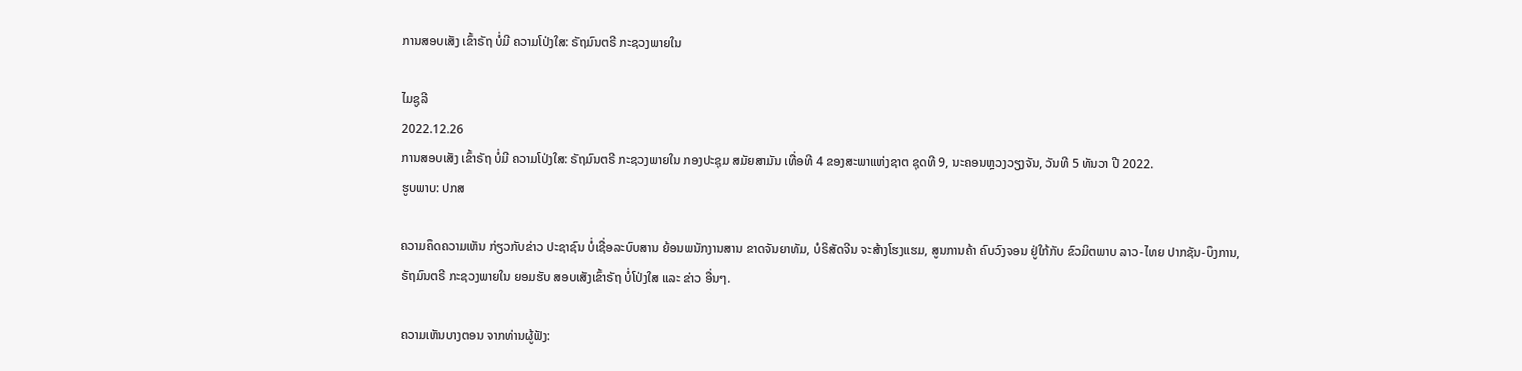ການສອບເສັງ ເຂົ້າຣັຖ ບໍ່ມີ ຄວາມໂປ່ງໃສ: ຣັຖມົນຕຣີ ກະຊວງພາຍໃນ

ໄມຊູລີ
2022.12.26
ການສອບເສັງ ເຂົ້າຣັຖ ບໍ່ມີ ຄວາມໂປ່ງໃສ: ຣັຖມົນຕຣີ ກະຊວງພາຍໃນ ກອງປະຊຸມ ສມັຍສາມັນ ເທື່ອທີ 4 ຂອງສະພາແຫ່ງຊາຕ ຊຸດທີ 9, ນະຄອນຫຼວງວຽງຈັນ, ວັນທີ 5 ທັນວາ ປີ 2022.
ຮູບພາບ: ປກສ

ຄວາມຄຶດຄວາມເຫັນ ກ່ຽວກັບຂ່າວ ປະຊາຊົນ ບໍ່ເຊື່ອລະບົບສານ ຍ້ອນພນັກງານສານ ຂາດຈັນຍາທັມ, ບໍຣິສັດຈີນ ຈະສ້າງໂຮງແຮມ, ສູນການຄ້າ ຄົບວົງຈອນ ຢູ່ໃກ້ກັບ ຂົວມິຕພາບ ລາວ-ໄທຍ ປາກຊັນ-ບຶງການ, ຣັຖມົນຕຣີ ກະຊວງພາຍໃນ ຍອມຮັບ ສອບເສັງເຂົ້າຣັຖ ບໍ່ໂປ່ງໃສ ແລະ ຂ່າວ ອື່ນໆ.

ຄວາມເຫັນບາງຕອນ ຈາກທ່ານຜູ້ຟັງ: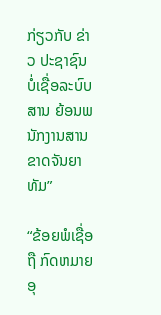ກ່ຽວກັບ ຂ່າວ ປະຊາຊົນ ບໍ່ເຊື່ອລະບົບສານ ຍ້ອນພນັກງານສານ ຂາດຈັນຍາທັມ”

“ຂ້ອຍພໍເຊື່ອຖື ກົດຫມາຍອຸ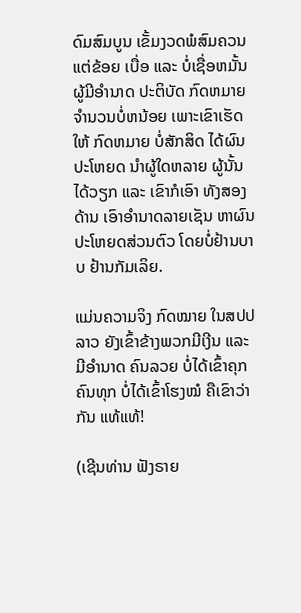ດົມສົມບູນ ເຂັ້ມງວດພໍສົມຄວນ ແຕ່ຂ້ອຍ ເບື່ອ ແລະ ບໍ່ເຊື່ອຫມັ້ນ ຜູ້ມີອຳນາດ ປະຕິບັດ ກົດຫມາຍ ຈຳນວນບໍ່ຫນ້ອຍ ເພາະເຂົາເຮັດໃຫ້ ກົດຫມາຍ ບໍ່ສັກສິດ ໄດ້ຜົນປະໂຫຍດ ນຳຜູ້ໃດຫລາຍ ຜູ້ນັ້ນໄດ້ວຽກ ແລະ ເຂົາກໍເອົາ ທັງສອງດ້ານ ເອົາອຳນາດລາຍເຊັນ ຫາຜົນປະໂຫຍດສ່ວນຕົວ ໂດຍບໍ່ຢ້ານບາບ ຢ້ານກັມເລິຍ.

ແມ່ນຄວາມຈິງ ກົດໝາຍ ໃນສປປລາວ ຍັງເຂົ້າຂ້າງພວກມີເງີນ ແລະ ມີອຳນາດ ຄົນລວຍ ບໍ່ໄດ້ເຂົ້າຄຸກ ຄົນທຸກ ບໍ່ໄດ້ເຂົ້າໂຮງໝໍ ຄືເຂົາວ່າກັນ ແທ້ແທ້!

(ເຊີນທ່ານ ຟັງຣາຍ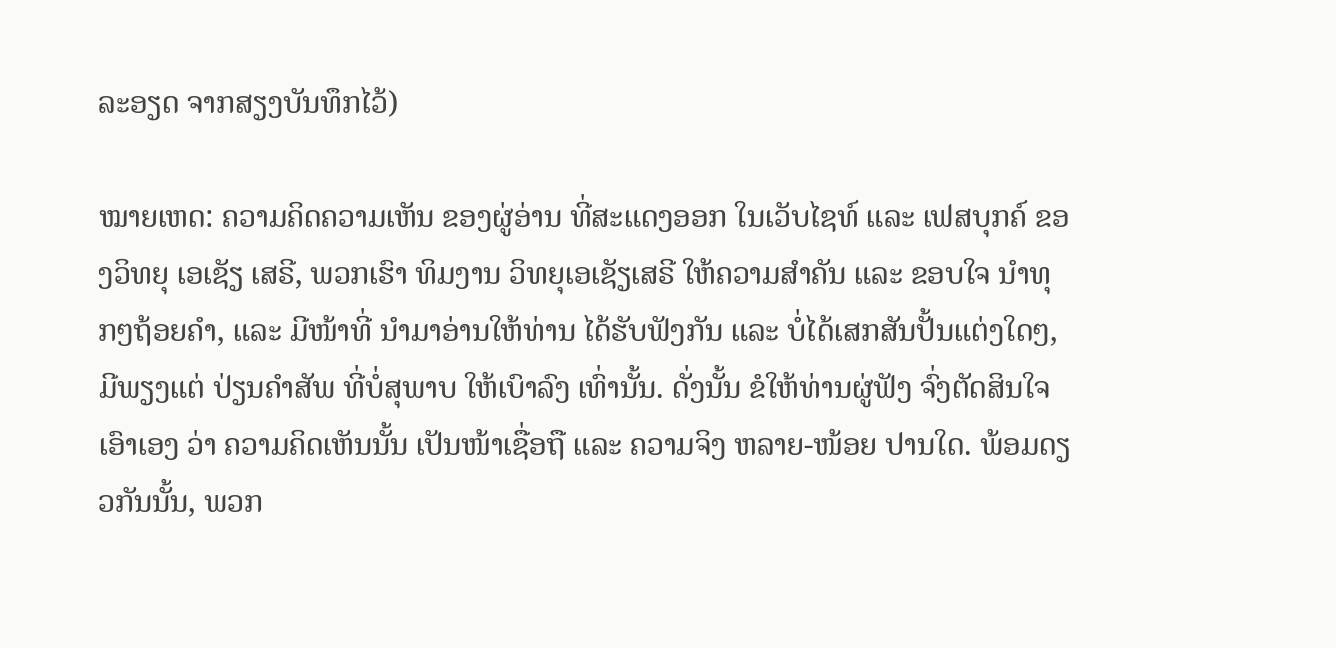ລະອຽດ ຈາກສຽງບັນທຶກໄວ້)

ໝາຍເຫດ: ຄວາມຄິດຄວາມເຫັນ ຂອງຜູ່ອ່ານ ທີ່ສະແດງອອກ ໃນເວັບໄຊທ໌ ແລະ ເຟສບຸກຄ໌ ຂອງວິທຍຸ ເອເຊັຽ ເສຣີ, ພວກເຮົາ ທິມງານ ວິທຍຸເອເຊັຽເສຣີ ໃຫ້ຄວາມສຳຄັນ ແລະ ຂອບໃຈ ນຳທຸກໆຖ້ອຍຄຳ, ແລະ ມີໜ້າທີ່ ນຳມາອ່ານໃຫ້ທ່ານ ໄດ້ຮັບຟັງກັນ ແລະ ບໍ່ໄດ້ເສກສັນປັ້ນແຕ່ງໃດໆ, ມີພຽງແຕ່ ປ່ຽນຄຳສັພ ທີ່ບໍ່ສຸພາບ ໃຫ້ເບົາລົງ ເທົ່ານັ້ນ. ດັ່ງນັ້ນ ຂໍໃຫ້ທ່ານຜູ່ຟັງ ຈົ່ງຕັດສິນໃຈເອົາເອງ ວ່າ ຄວາມຄິດເຫັນນັ້ນ ເປັນໜ້າເຊື່ອຖື ແລະ ຄວາມຈິງ ຫລາຍ-ໜ້ອຍ ປານໃດ. ພ້ອມດຽວກັນນັ້ນ, ພວກ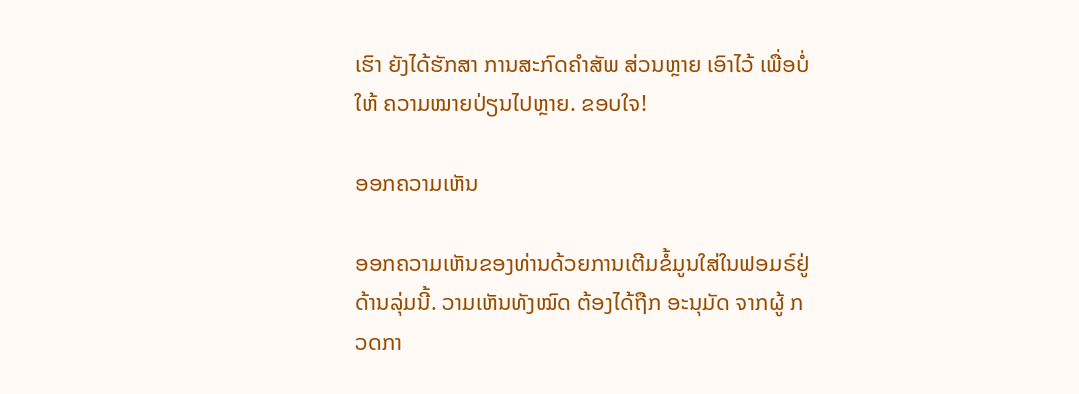ເຮົາ ຍັງໄດ້ຮັກສາ ການສະກົດຄຳສັພ ສ່ວນຫຼາຍ ເອົາໄວ້ ເພື່ອບໍ່ໃຫ້ ຄວາມໝາຍປ່ຽນໄປຫຼາຍ. ຂອບໃຈ!

ອອກຄວາມເຫັນ

ອອກຄວາມເຫັນຂອງທ່ານດ້ວຍການເຕີມຂໍ້ມູນໃສ່ໃນຟອມຣ໌ຢູ່ດ້ານລຸ່ມນີ້. ວາມເຫັນທັງໝົດ ຕ້ອງໄດ້ຖືກ ອະນຸມັດ ຈາກຜູ້ ກວດກາ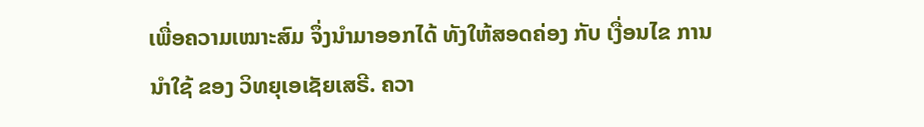ເພື່ອຄວາມເໝາະສົມ ຈຶ່ງນໍາມາອອກໄດ້ ທັງໃຫ້ສອດຄ່ອງ ກັບ ເງື່ອນໄຂ ການນຳໃຊ້ ຂອງ ວິທຍຸເອເຊັຍເສຣີ. ຄວາ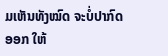ມເຫັນທັງໝົດ ຈະບໍ່ປາກົດອອກ ໃຫ້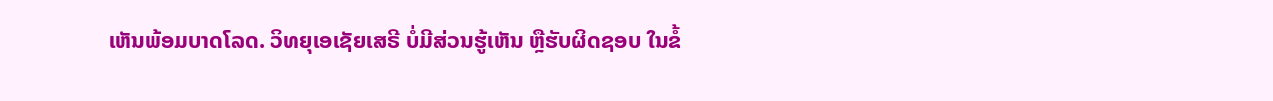ເຫັນພ້ອມບາດໂລດ. ວິທຍຸເອເຊັຍເສຣີ ບໍ່ມີສ່ວນຮູ້ເຫັນ ຫຼືຮັບຜິດຊອບ ໃນຂໍ້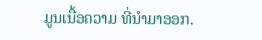ມູນເນື້ອຄວາມ ທີ່ນໍາມາອອກ.